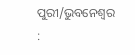ପୁରୀ/ଭୁବନେଶ୍ବର :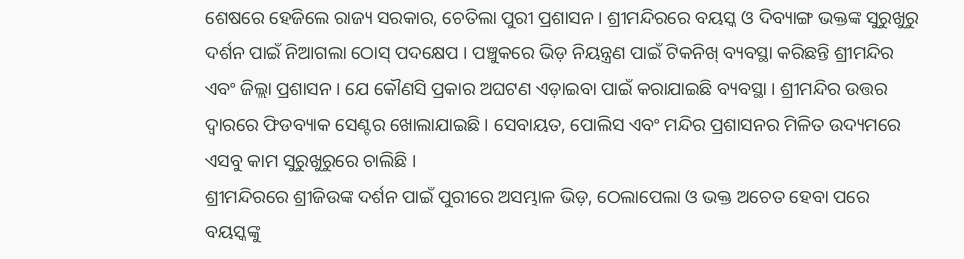ଶେଷରେ ହେଜିଲେ ରାଜ୍ୟ ସରକାର, ଚେତିଲା ପୁରୀ ପ୍ରଶାସନ । ଶ୍ରୀମନ୍ଦିରରେ ବୟସ୍କ ଓ ଦିବ୍ୟାଙ୍ଗ ଭକ୍ତଙ୍କ ସୁରୁଖୁରୁ ଦର୍ଶନ ପାଇଁ ନିଆଗଲା ଠୋସ୍ ପଦକ୍ଷେପ । ପଞ୍ଚୁକରେ ଭିଡ଼ ନିୟନ୍ତ୍ରଣ ପାଇଁ ଟିକନିଖ୍ ବ୍ୟବସ୍ଥା କରିଛନ୍ତି ଶ୍ରୀମନ୍ଦିର ଏବଂ ଜିଲ୍ଲା ପ୍ରଶାସନ । ଯେ କୌଣସି ପ୍ରକାର ଅଘଟଣ ଏଡ଼ାଇବା ପାଇଁ କରାଯାଇଛି ବ୍ୟବସ୍ଥା । ଶ୍ରୀମନ୍ଦିର ଉତ୍ତର ଦ୍ବାରରେ ଫିଡବ୍ୟାକ ସେଣ୍ଟର ଖୋଲାଯାଇଛି । ସେବାୟତ, ପୋଲିସ ଏବଂ ମନ୍ଦିର ପ୍ରଶାସନର ମିଳିତ ଉଦ୍ୟମରେ ଏସବୁ କାମ ସୁରୁଖୁରୁରେ ଚାଲିଛି ।
ଶ୍ରୀମନ୍ଦିରରେ ଶ୍ରୀଜିଉଙ୍କ ଦର୍ଶନ ପାଇଁ ପୁରୀରେ ଅସମ୍ଭାଳ ଭିଡ଼, ଠେଲାପେଲା ଓ ଭକ୍ତ ଅଚେତ ହେବା ପରେ ବୟସ୍କଙ୍କୁ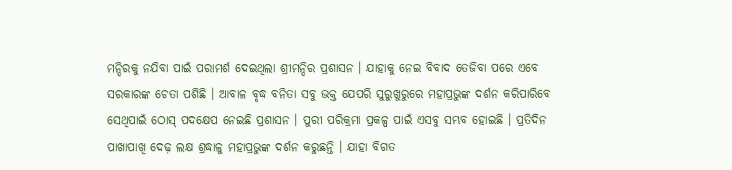ମନ୍ଦିରକୁ ନଯିବା ପାଇଁ ପରାମର୍ଶ ଦେଇଥିଲା ଶ୍ରୀମନ୍ଦିର ପ୍ରଶାସନ । ଯାହାକୁ ନେଇ ବିବାଦ ତେଜିବା ପରେ ଏବେ ସରକାରଙ୍କ ଚେତା ପଶିଛି । ଆବାଳ ବୃଦ୍ଧ ବନିତା ସବୁ ଭକ୍ତ ଯେପରି ସୁରୁଖୁରୁରେ ମହାପ୍ରଭୁଙ୍କ ଦର୍ଶନ କରିପାରିବେ ସେଥିପାଇଁ ଠୋସ୍ ପଦକ୍ଷେପ ନେଇଛି ପ୍ରଶାସନ । ପୁରୀ ପରିକ୍ରମା ପ୍ରକଳ୍ପ ପାଇଁ ଏସବୁ ସମ୍ଭବ ହୋଇଛି । ପ୍ରତିଦିନ ପାଖାପାଖି ଦେଢ଼ ଲକ୍ଷ ଶ୍ରଦ୍ଧାଳୁ ମହାପ୍ରଭୁଙ୍କ ଦର୍ଶନ କରୁଛନ୍ତି । ଯାହା ବିଗତ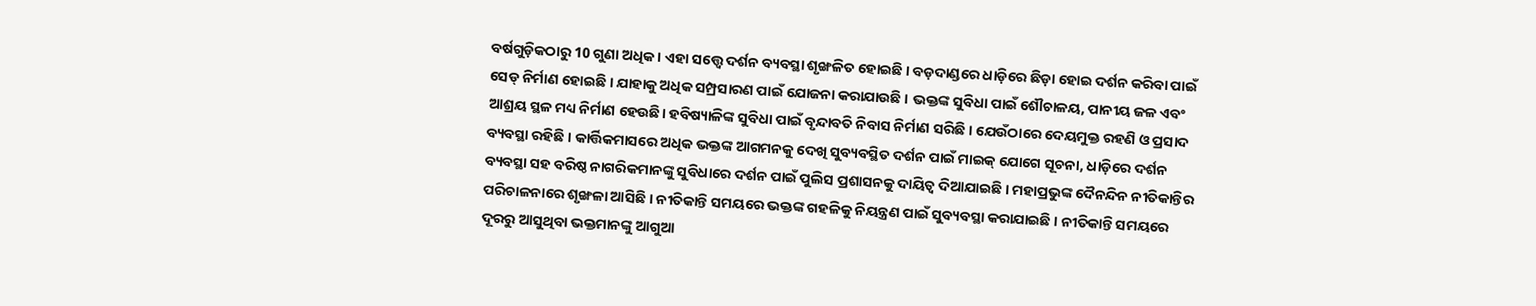ବର୍ଷଗୁଡ଼ିକଠାରୁ 10 ଗୁଣା ଅଧିକ । ଏହା ସତ୍ତ୍ବେ ଦର୍ଶନ ବ୍ୟବସ୍ଥା ଶୃଙ୍ଖଳିତ ହୋଇଛି । ବଡ଼ଦାଣ୍ଡରେ ଧାଡ଼ିରେ ଛିଡ଼ା ହୋଇ ଦର୍ଶନ କରିବା ପାଇଁ ସେଡ୍ ନିର୍ମାଣ ହୋଇଛି । ଯାହାକୁ ଅଧିକ ସମ୍ପ୍ରସାରଣ ପାଇଁ ଯୋଜନା କରାଯାଉଛି । ଭକ୍ତଙ୍କ ସୁବିଧା ପାଇଁ ଶୌଚାଳୟ, ପାନୀୟ ଜଳ ଏବଂ ଆଶ୍ରୟ ସ୍ଥଳ ମଧ୍ୟ ନିର୍ମାଣ ହେଉଛି। ହବିଷ୍ୟାଳିଙ୍କ ସୁବିଧା ପାଇଁ ବୃନ୍ଦାବତି ନିବାସ ନିର୍ମାଣ ସରିଛି । ଯେଉଁଠାରେ ଦେୟମୁକ୍ତ ରହଣି ଓ ପ୍ରସାଦ ବ୍ୟବସ୍ଥା ରହିଛି । କାର୍ତ୍ତିକମାସରେ ଅଧିକ ଭକ୍ତଙ୍କ ଆଗମନକୁ ଦେଖି ସୁବ୍ୟବସ୍ଥିତ ଦର୍ଶନ ପାଇଁ ମାଇକ୍ ଯୋଗେ ସୂଚନା, ଧାଡ଼ିରେ ଦର୍ଶନ ବ୍ୟବସ୍ଥା ସହ ବରିଷ୍ଠ ନାଗରିକମାନଙ୍କୁ ସୁବିଧାରେ ଦର୍ଶନ ପାଇଁ ପୁଲିସ ପ୍ରଶାସନକୁ ଦାୟିତ୍ବ ଦିଆଯାଇଛି । ମହାପ୍ରଭୁଙ୍କ ଦୈନନ୍ଦିନ ନୀତିକାନ୍ତିର ପରିଚାଳନାରେ ଶୃଙ୍ଖଳା ଆସିଛି । ନୀତିକାନ୍ତି ସମୟରେ ଭକ୍ତଙ୍କ ଗହଳିକୁ ନିୟନ୍ତ୍ରଣ ପାଇଁ ସୁବ୍ୟବସ୍ଥା କରାଯାଇଛି । ନୀତିକାନ୍ତି ସମୟରେ ଦୂରରୁ ଆସୁଥିବା ଭକ୍ତମାନଙ୍କୁ ଆଗୁଆ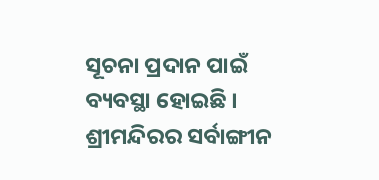ସୂଚନା ପ୍ରଦାନ ପାଇଁ ବ୍ୟବସ୍ଥା ହୋଇଛି । ଶ୍ରୀମନ୍ଦିରର ସର୍ବାଙ୍ଗୀନ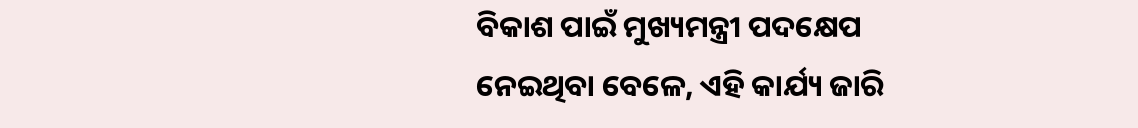ବିକାଶ ପାଇଁ ମୁଖ୍ୟମନ୍ତ୍ରୀ ପଦକ୍ଷେପ ନେଇଥିବା ବେଳେ, ଏହି କାର୍ଯ୍ୟ ଜାରି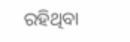ରହିଥିବା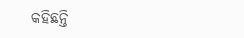କହିଛନ୍ତି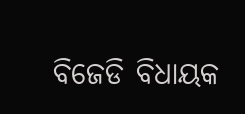ବିଜେଡି ବିଧାୟକ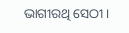ଭାଗୀରଥି ସେଠୀ ।